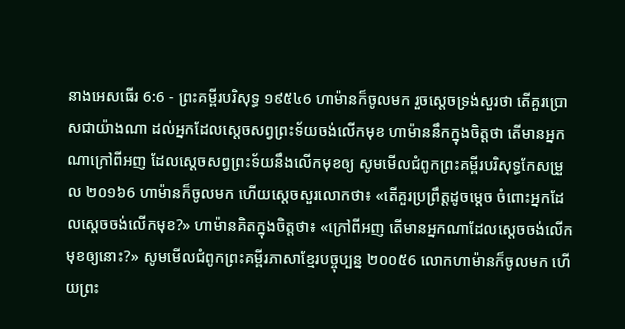នាងអេសធើរ 6:6 - ព្រះគម្ពីរបរិសុទ្ធ ១៩៥៤6 ហាម៉ានក៏ចូលមក រួចស្តេចទ្រង់សួរថា តើគួរប្រោសជាយ៉ាងណា ដល់អ្នកដែលស្តេចសព្វព្រះទ័យចង់លើកមុខ ហាម៉ាននឹកក្នុងចិត្តថា តើមានអ្នកណាក្រៅពីអញ ដែលស្តេចសព្វព្រះទ័យនឹងលើកមុខឲ្យ សូមមើលជំពូកព្រះគម្ពីរបរិសុទ្ធកែសម្រួល ២០១៦6 ហាម៉ានក៏ចូលមក ហើយស្ដេចសួរលោកថា៖ «តើគួរប្រព្រឹត្តដូចម្ដេច ចំពោះអ្នកដែលស្តេចចង់លើកមុខ?» ហាម៉ានគិតក្នុងចិត្តថា៖ «ក្រៅពីអញ តើមានអ្នកណាដែលស្ដេចចង់លើកមុខឲ្យនោះ?» សូមមើលជំពូកព្រះគម្ពីរភាសាខ្មែរបច្ចុប្បន្ន ២០០៥6 លោកហាម៉ានក៏ចូលមក ហើយព្រះ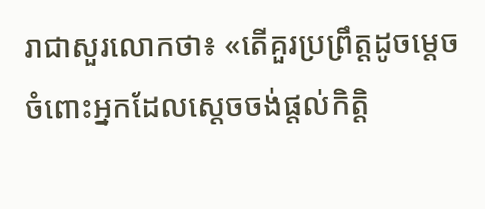រាជាសួរលោកថា៖ «តើគួរប្រព្រឹត្តដូចម្ដេច ចំពោះអ្នកដែលស្ដេចចង់ផ្ដល់កិត្តិ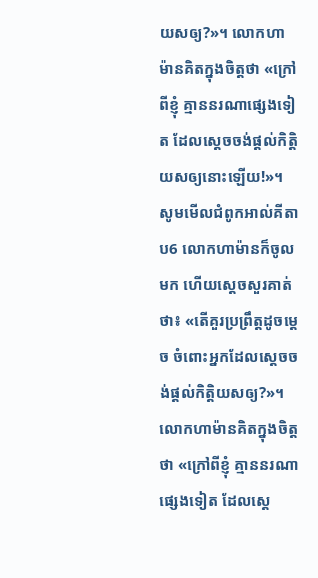យសឲ្យ?»។ លោកហាម៉ានគិតក្នុងចិត្តថា «ក្រៅពីខ្ញុំ គ្មាននរណាផ្សេងទៀត ដែលស្ដេចចង់ផ្ដល់កិត្តិយសឲ្យនោះឡើយ!»។ សូមមើលជំពូកអាល់គីតាប6 លោកហាម៉ានក៏ចូលមក ហើយស្តេចសួរគាត់ថា៖ «តើគួរប្រព្រឹត្តដូចម្ដេច ចំពោះអ្នកដែលស្ដេចចង់ផ្ដល់កិត្តិយសឲ្យ?»។ លោកហាម៉ានគិតក្នុងចិត្តថា «ក្រៅពីខ្ញុំ គ្មាននរណាផ្សេងទៀត ដែលស្ដេ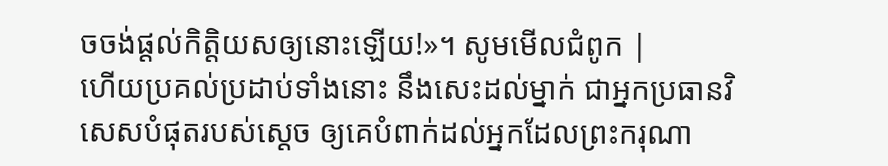ចចង់ផ្ដល់កិត្តិយសឲ្យនោះឡើយ!»។ សូមមើលជំពូក |
ហើយប្រគល់ប្រដាប់ទាំងនោះ នឹងសេះដល់ម្នាក់ ជាអ្នកប្រធានវិសេសបំផុតរបស់ស្តេច ឲ្យគេបំពាក់ដល់អ្នកដែលព្រះករុណា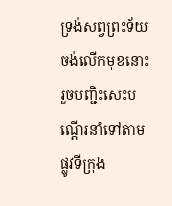ទ្រង់សព្វព្រះទ័យចង់លើកមុខនោះ រួចបញ្ជិះសេះបណ្តើរនាំទៅតាមផ្លូវទីក្រុង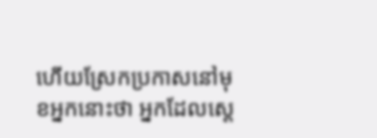ហើយស្រែកប្រកាសនៅមុខអ្នកនោះថា អ្នកដែលស្តេ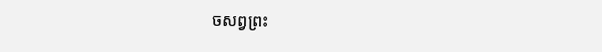ចសព្វព្រះ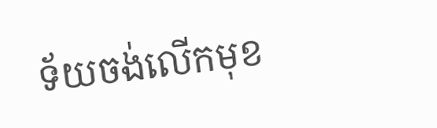ទ័យចង់លើកមុខ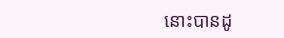នោះបានដូ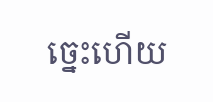ច្នេះហើយ